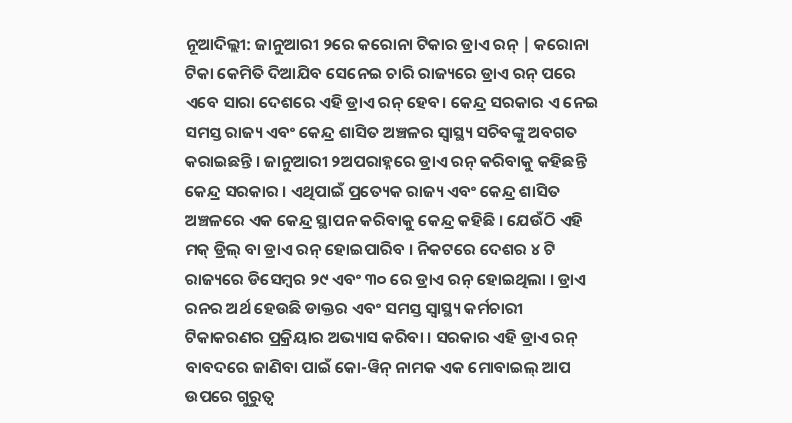ନୂଆଦିଲ୍ଲୀ: ଜାନୁଆରୀ ୨ରେ କରୋନା ଟିକାର ଡ୍ରାଏ ରନ୍ | କରୋନା ଟିକା କେମିତି ଦିଆଯିବ ସେନେଇ ଚାରି ରାଜ୍ୟରେ ଡ୍ରାଏ ରନ୍ ପରେ ଏବେ ସାରା ଦେଶରେ ଏହି ଡ୍ରାଏ ରନ୍ ହେବ। କେନ୍ଦ୍ର ସରକାର ଏ ନେଇ ସମସ୍ତ ରାଜ୍ୟ ଏବଂ କେନ୍ଦ୍ର ଶାସିତ ଅଞ୍ଚଳର ସ୍ୱାସ୍ଥ୍ୟ ସଚିବଙ୍କୁ ଅବଗତ କରାଇଛନ୍ତି । ଜାନୁଆରୀ ୨ଅପରାହ୍ନରେ ଡ୍ରାଏ ରନ୍ କରିବାକୁ କହିଛନ୍ତି କେନ୍ଦ୍ର ସରକାର । ଏଥିପାଇଁ ପ୍ରତ୍ୟେକ ରାଜ୍ୟ ଏବଂ କେନ୍ଦ୍ର ଶାସିତ ଅଞ୍ଚଳରେ ଏକ କେନ୍ଦ୍ର ସ୍ଥାପନ କରିବାକୁ କେନ୍ଦ୍ର କହିଛି । ଯେଉଁଠି ଏହି ମକ୍ ଡ୍ରିଲ୍ ବା ଡ୍ରାଏ ରନ୍ ହୋଇପାରିବ । ନିକଟରେ ଦେଶର ୪ ଟି ରାଜ୍ୟରେ ଡିସେମ୍ବର ୨୯ ଏବଂ ୩୦ ରେ ଡ୍ରାଏ ରନ୍ ହୋଇଥିଲା । ଡ୍ରାଏ ରନର ଅର୍ଥ ହେଉଛି ଡାକ୍ତର ଏବଂ ସମସ୍ତ ସ୍ୱାସ୍ଥ୍ୟ କର୍ମଚାରୀ ଟିକାକରଣର ପ୍ରକ୍ରିୟାର ଅଭ୍ୟାସ କରିବା । ସରକାର ଏହି ଡ୍ରାଏ ରନ୍ ବାବଦରେ ଜାଣିବା ପାଇଁ କୋ-ୱିନ୍ ନାମକ ଏକ ମୋବାଇଲ୍ ଆପ ଉପରେ ଗୁରୁତ୍ୱ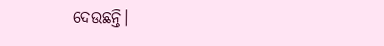ଦେଉଛନ୍ତି।